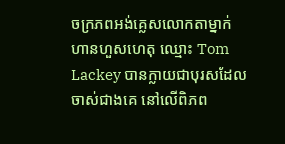ចក្រភពអង់គ្លេសលោកតាម្នាក់ហានហួសហេតុ ឈ្មោះ Tom Lackey បានក្លាយជាបុរសដែលចាស់ជាងគេ នៅលើពិភព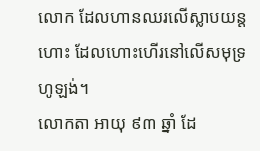លោក ដែលហានឈរលើស្លាបយន្តហោះ ដែលហោះហើរនៅលើសមុទ្រ ហូឡង់។
លោកតា អាយុ ៩៣ ឆ្នាំ ដែ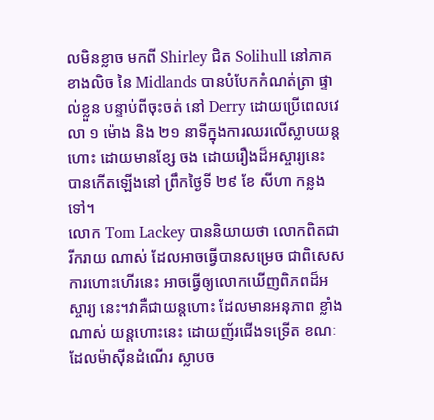លមិនខ្លាច មកពី Shirley ជិត Solihull នៅភាគខាងលិច នៃ Midlands បានបំបែកកំណត់ត្រា ផ្ទាល់ខ្លួន បន្ទាប់ពីចុះចត់ នៅ Derry ដោយប្រើពេលវេលា ១ ម៉ោង និង ២១ នាទីក្នុងការឈរលើស្លាបយន្តហោះ ដោយមានខ្សែ ចង ដោយរឿងដ៏អស្ចារ្យនេះ បានកើតឡើងនៅ ព្រឹកថ្ងៃទី ២៩ ខែ សីហា កន្លងទៅ។
លោក Tom Lackey បាននិយាយថា លោកពិតជារីករាយ ណាស់ ដែលអាចធ្វើបានសម្រេច ជាពិសេស ការហោះហើរនេះ អាចធ្វើឲ្យលោកឃើញពិភពដ៏អស្ចារ្យ នេះ។វាគឺជាយន្តហោះ ដែលមានអនុភាព ខ្លាំងណាស់ យន្តហោះនេះ ដោយញ័រជើងទទ្រើត ខណៈដែលម៉ាស៊ីនដំណើរ ស្លាបច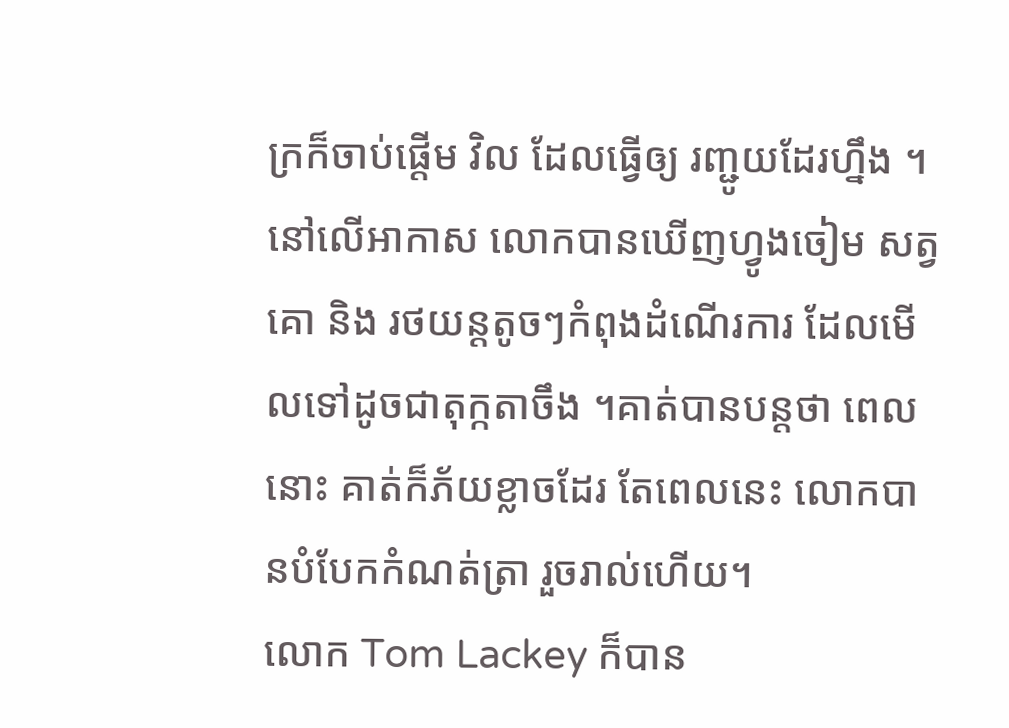ក្រក៏ចាប់ផ្តើម វិល ដែលធ្វើឲ្យ រញ្ជូយដែរហ្នឹង ។នៅលើអាកាស លោកបានឃើញហ្វូងចៀម សត្វគោ និង រថយន្តតូចៗកំពុងដំណើរការ ដែលមើលទៅដូចជាតុក្កតាចឹង ។គាត់បានបន្តថា ពេលនោះ គាត់ក៏ភ័យខ្លាចដែរ តែពេលនេះ លោកបានបំបែកកំណត់ត្រា រួចរាល់ហើយ។
លោក Tom Lackey ក៏បាន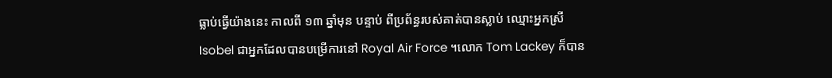ធ្លាប់ធ្វើយ៉ាងនេះ កាលពី ១៣ ឆ្នាំមុន បន្ទាប់ ពីប្រព័ន្ធរបស់គាត់បានស្លាប់ ឈ្មោះអ្នកស្រី Isobel ជាអ្នកដែលបានបម្រើការនៅ Royal Air Force ។លោក Tom Lackey ក៏បាន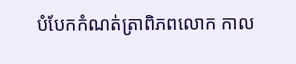បំបែកកំណត់ត្រាពិភពលោក កាល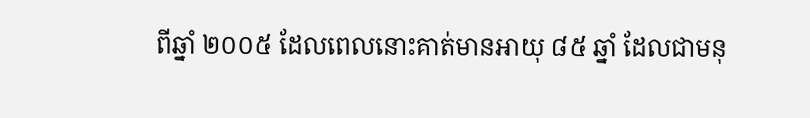ពីឆ្នាំ ២០០៥ ដែលពេលនោះគាត់មានអាយុ ៨៥ ឆ្នាំ ដែលជាមនុ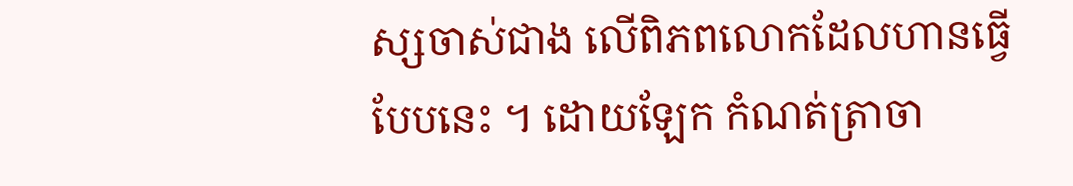ស្សចាស់ជាង លើពិភពលោកដែលហានធ្វើបែបនេះ ។ ដោយឡែក កំណត់ត្រាចា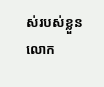ស់របស់ខ្លួន លោក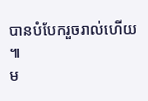បានបំបែករួចរាល់ហើយ ៕
ម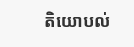តិយោបល់